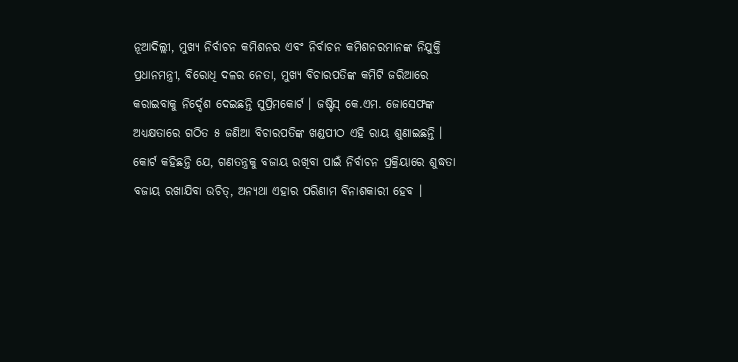ନୂଆଦିଲ୍ଲୀ, ମୁଖ୍ୟ ନିର୍ବାଚନ କମିଶନର ଏବଂ ନିର୍ବାଚନ କମିଶନରମାନଙ୍କ ନିଯୁକ୍ତି ପ୍ରଧାନମନ୍ତ୍ରୀ, ବିରୋଧି ଦଳର ନେତା, ମୁଖ୍ୟ ବିଚାରପତିଙ୍କ କମିଟି ଜରିଆରେ କରାଇବାକୁ ନିର୍ଦ୍ଦେଶ ଦେଇଛନ୍ତି ସୁପ୍ରିମକୋର୍ଟ । ଜଷ୍ଟିସ୍ କେ.ଏମ. ଜୋସେଫଙ୍କ ଅଧ୍ୟକ୍ଷତାରେ ଗଠିତ ୫ ଜଣିଆ ବିଚାରପତିଙ୍କ ଖଣ୍ଡପୀଠ ଏହି ରାୟ ଶୁଣାଇଛନ୍ତି ।
କୋର୍ଟ କହିଛନ୍ତି ଯେ, ଗଣତନ୍ତ୍ରକୁ ବଜାୟ ରଖିବା ପାଇଁ ନିର୍ବାଚନ ପ୍ରକ୍ରିୟାରେ ଶୁଦ୍ଧତା ବଜାୟ ରଖାଯିବା ଉଚିତ୍, ଅନ୍ୟଥା ଏହାର ପରିଣାମ ବିନାଶକାରୀ ହେବ ।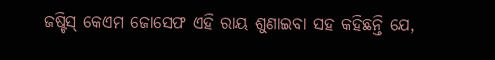ଜଷ୍ଟିସ୍ କେଏମ ଜୋସେଫ ଏହି ରାୟ ଶୁଣାଇବା ସହ କହିଛନ୍ତି ଯେ,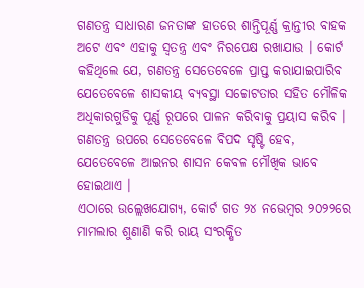ଗଣତନ୍ତ୍ର ସାଧାରଣ ଜନତାଙ୍କ ହାତରେ ଶାନ୍ତିପୂର୍ଣ୍ଣ କ୍ରାନ୍ତୀର ବାହକ ଅଟେ ଏବଂ ଏହାକୁ ସ୍ଵତନ୍ତ୍ର ଏବଂ ନିରପେକ୍ଷ ରଖାଯାଉ । କୋର୍ଟ କହିଥିଲେ ଯେ, ଗଣତନ୍ତ୍ର ସେତେବେଳେ ପ୍ରାପ୍ତ କରାଯାଇପାରିବ ଯେତେବେଳେ ଶାସକୀୟ ବ୍ୟବସ୍ଥା ସଚ୍ଚୋଟତାର ସହିତ ମୌଳିକ ଅଧିକାରଗୁଡିକୁ ପୂର୍ଣ୍ଣ ରୂପରେ ପାଳନ କରିବାକୁ ପ୍ରୟାସ କରିବ । ଗଣତନ୍ତ୍ର ଉପରେ ସେତେବେଳେ ବିପଦ ସୃଷ୍ଟି ହେବ, ଯେତେବେଳେ ଆଇନର ଶାସନ କେବଳ ମୌଖିକ ଭାବେ ହୋଇଥାଏ ।
ଏଠାରେ ଉଲ୍ଲେଖଯୋଗ୍ୟ, କୋର୍ଟ ଗତ ୨୪ ନଭେମ୍ବର ୨୦୨୨ରେ ମାମଲାର ଶୁଣାଣି କରି ରାୟ ସଂରକ୍ଷିତ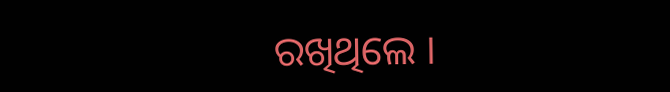ରଖିଥିଲେ ।